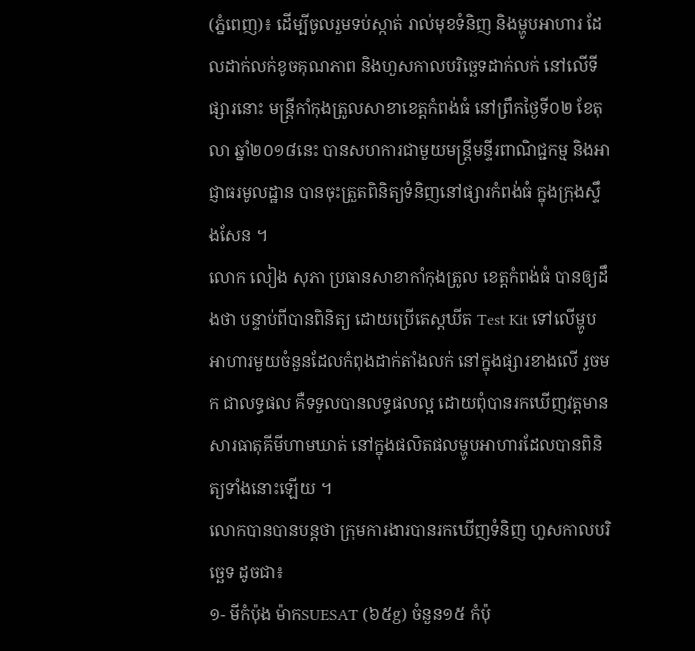(ភ្នំពេញ)៖ ដើម្បីចូលរួមទប់ស្កាត់ រាល់មុខទំនិញ និងម្ហូបអាហារ ដែលដាក់លក់ខូចគុណភាព និងហួសកាលបរិច្ឆេទដាក់លក់ នៅលើទីផ្សារនោះ មន្រ្ដីកាំកុងត្រូលសាខាខេត្តកំពង់ធំ នៅព្រឹកថ្ងៃទី០២ ខែតុលា ឆ្នាំ២០១៨នេះ បានសហការជាមួយមន្រ្តីមន្ទីរពាណិជ្ជកម្ម និងអាជ្ញាធរមូលដ្ឋាន បានចុះត្រួតពិនិត្យទំនិញនៅផ្សារកំពង់ធំ ក្នុងក្រុងស្ទឹងសែន ។
លោក លៀង សុភា ប្រធានសាខាកាំកុងត្រូល ខេត្តកំពង់ធំ បានឲ្យដឹងថា បន្ទាប់ពីបានពិនិត្យ ដោយប្រើតេស្តឃីត Test Kit ទៅលើម្ហូបអាហារមួយចំនួនដែលកំពុងដាក់តាំងលក់ នៅក្នុងផ្សារខាងលើ រួចមក ជាលទ្ធផល គឺទទួលបានលទ្ធផលល្អ ដោយពុំបានរកឃើញវត្តមានសារធាតុគីមីហាមឃាត់ នៅក្នុងផលិតផលម្ហូបអាហារដែលបានពិនិត្យទាំងនោះឡើយ ។
លោកបានបានបន្តថា ក្រុមការងារបានរកឃើញទំនិញ ហួសកាលបរិច្ឆេទ ដូចជា៖
១- មីកំប៉ុង ម៉ាកSUESAT (៦៥g) ចំនួន១៥ កំប៉ុ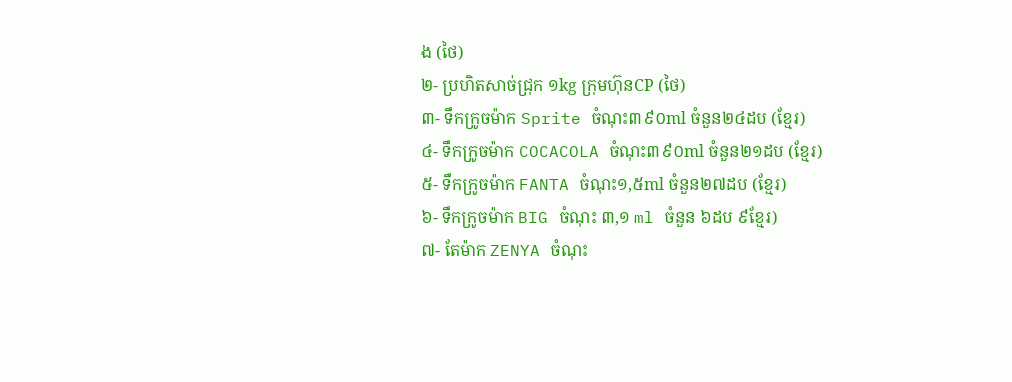ង (ថៃ)
២- ប្រហិតសាច់ជ្រុក ១kg ក្រុមហ៊ុនCP (ថៃ)
៣- ទឹកក្រូចម៉ាក Sprite ចំណុះ៣៩០ml ចំនួន២៤ដប (ខ្មែរ)
៤- ទឹកក្រូចម៉ាក COCACOLA ចំណុះ៣៩០ml ចំនួន២១ដប (ខ្មែរ)
៥- ទឹកក្រូចម៉ាក FANTA ចំណុះ១,៥ml ចំនួន២៧ដប (ខ្មែរ)
៦- ទឹកក្រូចម៉ាក BIG ចំណុះ ៣,១ ml ចំនួន ៦ដប ៩ខ្មែរ)
៧- តែម៉ាក ZENYA ចំណុះ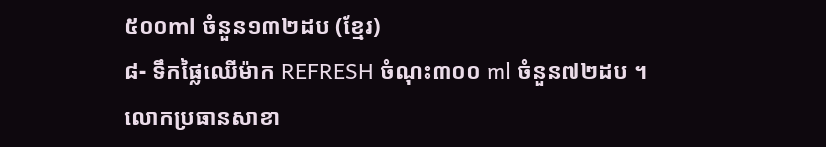៥០០ml ចំនួន១៣២ដប (ខ្មែរ)
៨- ទឹកផ្លៃឈើម៉ាក REFRESH ចំណុះ៣០០ ml ចំនួន៧២ដប ។
លោកប្រធានសាខា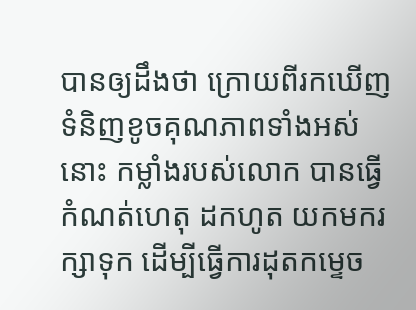បានឲ្យដឹងថា ក្រោយពីរកឃើញទំនិញខូចគុណភាពទាំងអស់នោះ កម្លាំងរបស់លោក បានធ្វើកំណត់ហេតុ ដកហូត យកមករក្សាទុក ដើម្បីធ្វើការដុតកម្ទេច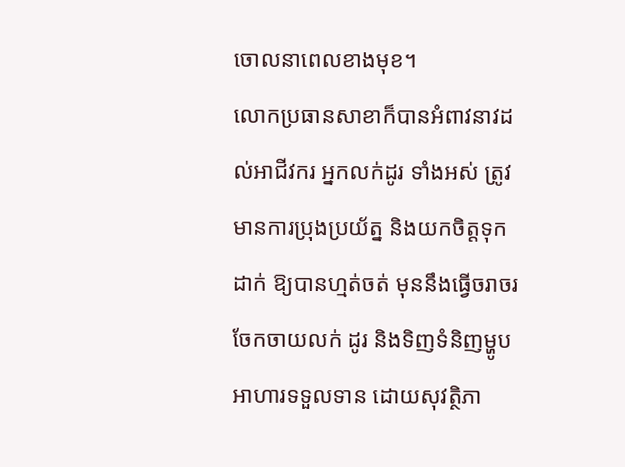ចោលនាពេលខាងមុខ។
លោកប្រធានសាខាក៏បានអំពាវនាវដល់អាជីវករ អ្នកលក់ដូរ ទាំងអស់ ត្រូវមានការប្រុងប្រយ័ត្ន និងយកចិត្តទុកដាក់ ឱ្យបានហ្មត់ចត់ មុននឹងធ្វើចរាចរ ចែកចាយលក់ ដូរ និងទិញទំនិញម្ហូបអាហារទទួលទាន ដោយសុវត្ថិភា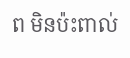ព មិនប៉ះពាល់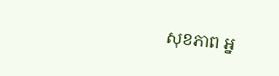សុខភាព អ្ន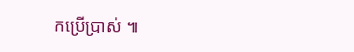កប្រើប្រាស់ ៕